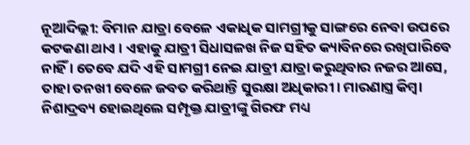ନୂଆଦିଲ୍ଲୀ: ବିମାନ ଯାତ୍ରା ବେଳେ ଏକାଧିକ ସାମଗ୍ରୀକୁ ସାଙ୍ଗରେ ନେବା ଉପରେ କଟକଣା ଥାଏ । ଏହାକୁ ଯାତ୍ରୀ ସିଧାସଳଖ ନିଜ ସହିତ କ୍ୟାବିନରେ ରଖିପାରିବେ ନାହିଁ । ତେବେ ଯଦି ଏହି ସାମଗ୍ରୀ ନେଇ ଯାତ୍ରୀ ଯାତ୍ରା କରୁଥିବାର ନଜର ଆସେ, ତାହା ତନଖୀ ବେଳେ ଜବତ କରିଥାନ୍ତି ସୁରକ୍ଷା ଅଧିକାରୀ । ମାରଣାସ୍ତ୍ର କିମ୍ବା ନିଶାଦ୍ରବ୍ୟ ହୋଇଥିଲେ ସମ୍ପୃକ୍ତ ଯାତ୍ରୀଙ୍କୁ ଗିରଫ ମଧ୍ୟ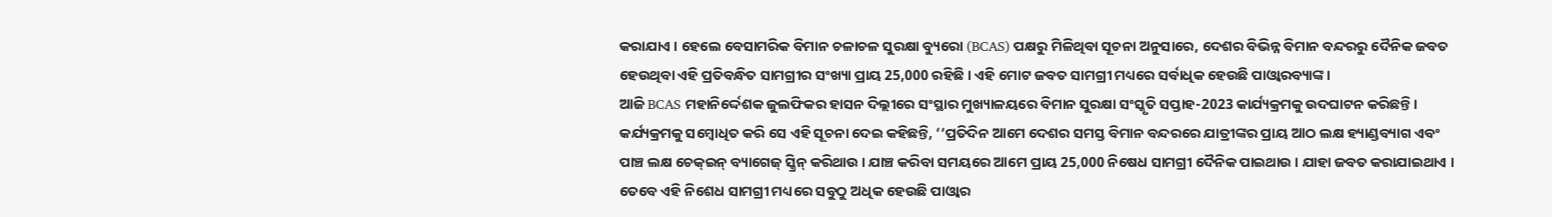କରାଯାଏ । ହେଲେ ବେସାମରିକ ବିମାନ ଚଳାଚଳ ସୁରକ୍ଷା ବ୍ୟୁରୋ (BCAS) ପକ୍ଷରୁ ମିଳିଥିବା ସୂଚନା ଅନୁସାରେ, ଦେଶର ବିଭିନ୍ନ ବିମାନ ବନ୍ଦରରୁ ଦୈନିକ ଜବତ ହେଉଥିବା ଏହି ପ୍ରତିବନ୍ଧିତ ସାମଗ୍ରୀର ସଂଖ୍ୟା ପ୍ରାୟ 25,000 ରହିଛି । ଏହି ମୋଟ ଜବତ ସାମଗ୍ରୀ ମଧ୍ୟରେ ସର୍ବାଧିକ ହେଉଛି ପାଓ୍ବାରବ୍ୟାଙ୍କ ।
ଆଜି BCAS ମହାନିର୍ଦ୍ଦେଶକ ଜୁଲଫିକର ହାସନ ଦିଲ୍ଲୀରେ ସଂସ୍ଥାର ମୁଖ୍ୟାଳୟରେ ବିମାନ ସୁରକ୍ଷା ସଂସ୍କୃତି ସପ୍ତାହ-2023 କାର୍ଯ୍ୟକ୍ରମକୁ ଉଦଘାଟନ କରିଛନ୍ତି । କର୍ଯ୍ୟକ୍ରମକୁ ସମ୍ବୋଧିତ କରି ସେ ଏହି ସୂଚନା ଦେଇ କହିଛନ୍ତି, ‘‘ପ୍ରତିଦିନ ଆମେ ଦେଶର ସମସ୍ତ ବିମାନ ବନ୍ଦରରେ ଯାତ୍ରୀଙ୍କର ପ୍ରାୟ ଆଠ ଲକ୍ଷ ହ୍ୟାଣ୍ଡବ୍ୟାଗ ଏବଂ ପାଞ୍ଚ ଲକ୍ଷ ଚେକ୍ଇନ୍ ବ୍ୟାଗେଜ୍ ସ୍କ୍ରିନ୍ କରିଥାଉ । ଯାଞ୍ଚ କରିବା ସମୟରେ ଆମେ ପ୍ରାୟ 25,000 ନିଷେଧ ସାମଗ୍ରୀ ଦୈନିକ ପାଇଥାଉ । ଯାହା ଜବତ କରାଯାଇଥାଏ । ତେବେ ଏହି ନିଶେଧ ସାମଗ୍ରୀ ମଧ୍ୟରେ ସବୁଠୁ ଅଧିକ ହେଉଛି ପାଓ୍ବାର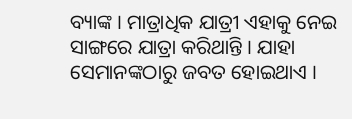ବ୍ୟାଙ୍କ । ମାତ୍ରାଧିକ ଯାତ୍ରୀ ଏହାକୁ ନେଇ ସାଙ୍ଗରେ ଯାତ୍ରା କରିଥାନ୍ତି । ଯାହା ସେମାନଙ୍କଠାରୁ ଜବତ ହୋଇଥାଏ ।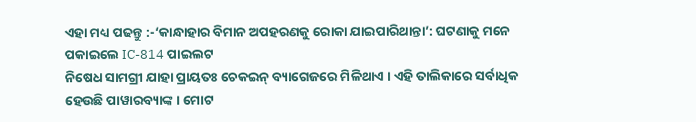ଏହା ମଧ୍ୟ ପଢନ୍ତୁ :-‘କାନ୍ଧାହାର ବିମାନ ଅପହରଣକୁ ରୋକା ଯାଇପାରିଥାନ୍ତା’: ଘଟଣାକୁ ମନେ ପକାଇଲେ IC-814 ପାଇଲଟ
ନିଷେଧ ସାମଗ୍ରୀ ଯାହା ପ୍ରାୟତଃ ଚେକଇନ୍ ବ୍ୟାଗେଜରେ ମିଳିଥାଏ । ଏହି ତାଲିକାରେ ସର୍ବାଧିକ ହେଉଛି ପାୱାରବ୍ୟାଙ୍କ । ମୋଟ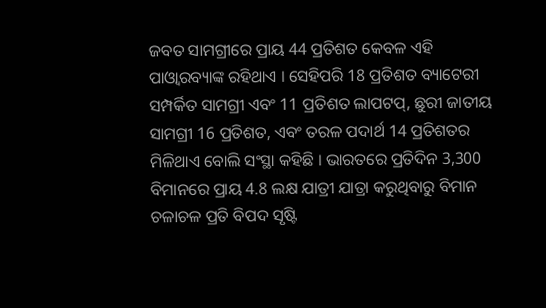ଜବତ ସାମଗ୍ରୀରେ ପ୍ରାୟ 44 ପ୍ରତିଶତ କେବଳ ଏହି ପାଓ୍ବାରବ୍ୟାଙ୍କ ରହିଥାଏ । ସେହିପରି 18 ପ୍ରତିଶତ ବ୍ୟାଟେରୀ ସମ୍ପର୍କିତ ସାମଗ୍ରୀ ଏବଂ 11 ପ୍ରତିଶତ ଲାପଟପ୍, ଛୁରୀ ଜାତୀୟ ସାମଗ୍ରୀ 16 ପ୍ରତିଶତ, ଏବଂ ତରଳ ପଦାର୍ଥ 14 ପ୍ରତିଶତର ମିଳିଥାଏ ବୋଲି ସଂସ୍ଥା କହିଛି । ଭାରତରେ ପ୍ରତିଦିନ 3,300 ବିମାନରେ ପ୍ରାୟ 4.8 ଲକ୍ଷ ଯାତ୍ରୀ ଯାତ୍ରା କରୁଥିବାରୁ ବିମାନ ଚଳାଚଳ ପ୍ରତି ବିପଦ ସୃଷ୍ଟି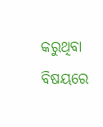କରୁଥିବା ବିଷୟରେ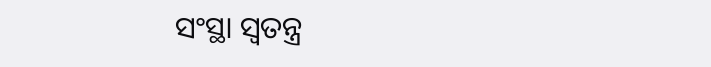ସଂସ୍ଥା ସ୍ବତନ୍ତ୍ର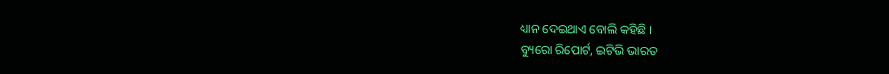ଧ୍ୟାନ ଦେଇଥାଏ ବୋଲି କହିଛି ।
ବ୍ୟୁରୋ ରିପୋର୍ଟ, ଇଟିଭି ଭାରତ